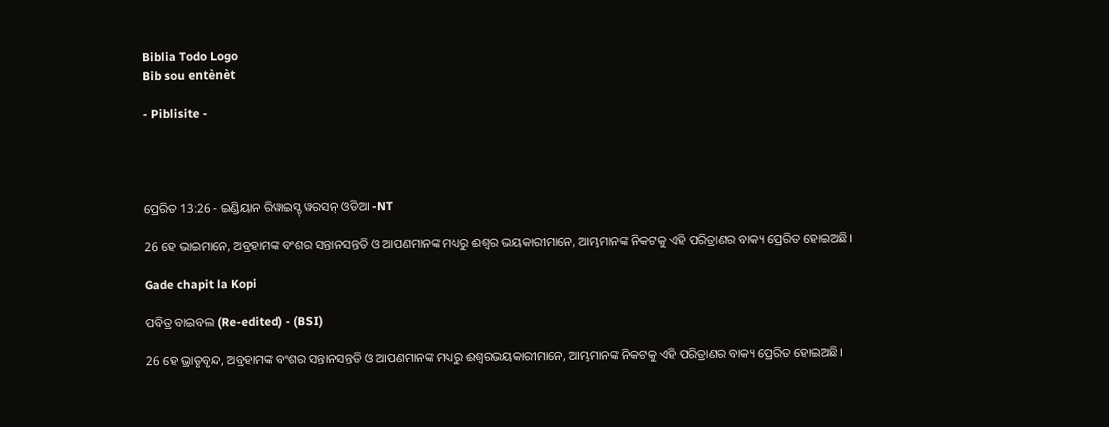Biblia Todo Logo
Bib sou entènèt

- Piblisite -




ପ୍ରେରିତ 13:26 - ଇଣ୍ଡିୟାନ ରିୱାଇସ୍ଡ୍ ୱରସନ୍ ଓଡିଆ -NT

26 ହେ ଭାଇମାନେ, ଅବ୍ରହାମଙ୍କ ବଂଶର ସନ୍ତାନସନ୍ତତି ଓ ଆପଣମାନଙ୍କ ମଧ୍ୟରୁ ଈଶ୍ବର ଭୟକାରୀମାନେ, ଆମ୍ଭମାନଙ୍କ ନିକଟକୁ ଏହି ପରିତ୍ରାଣର ବାକ୍ୟ ପ୍ରେରିତ ହୋଇଅଛି।

Gade chapit la Kopi

ପବିତ୍ର ବାଇବଲ (Re-edited) - (BSI)

26 ହେ ଭ୍ରାତୃବୃନ୍ଦ, ଅବ୍ରହାମଙ୍କ ବଂଶର ସନ୍ତାନସନ୍ତତି ଓ ଆପଣମାନଙ୍କ ମଧ୍ୟରୁ ଈଶ୍ଵରଭୟକାରୀମାନେ, ଆମ୍ଭମାନଙ୍କ ନିକଟକୁ ଏହି ପରିତ୍ରାଣର ବାକ୍ୟ ପ୍ରେରିତ ହୋଇଅଛି।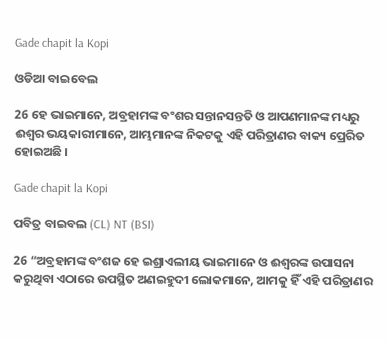Gade chapit la Kopi

ଓଡିଆ ବାଇବେଲ

26 ହେ ଭାଇମାନେ, ଅବ୍ରହାମଙ୍କ ବଂଶର ସନ୍ତାନସନ୍ତତି ଓ ଆପଣମାନଙ୍କ ମଧ୍ୟରୁ ଈଶ୍ୱର ଭୟକାରୀମାନେ, ଆମ୍ଭମାନଙ୍କ ନିକଟକୁ ଏହି ପରିତ୍ରାଣର ବାକ୍ୟ ପ୍ରେରିତ ହୋଇଅଛି ।

Gade chapit la Kopi

ପବିତ୍ର ବାଇବଲ (CL) NT (BSI)

26 “ଅବ୍ରହାମଙ୍କ ବଂଶଜ ହେ ଇଶ୍ରାଏଲୀୟ ଭାଇମାନେ ଓ ଈଶ୍ୱରଙ୍କ ଉପାସନା କରୁଥିବା ଏଠାରେ ଉପସ୍ଥିତ ଅଣଇହୁଦୀ ଲୋକମାନେ, ଆମକୁ ହିଁ ଏହି ପରିତ୍ରାଣର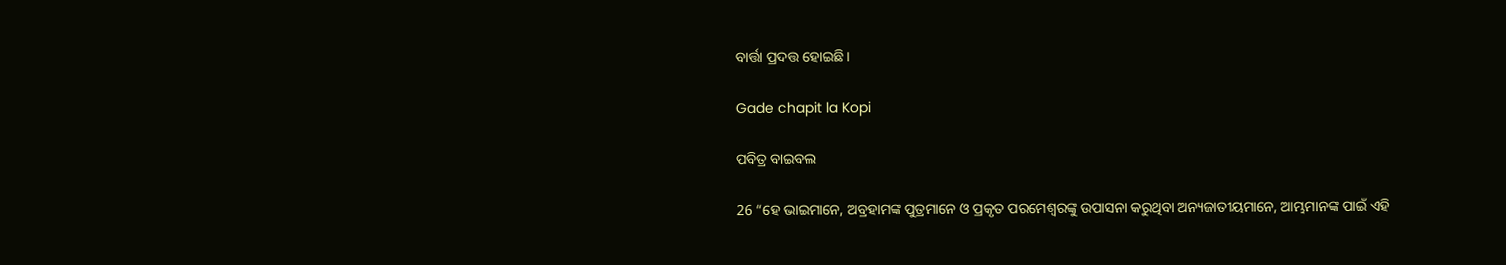ବାର୍ତ୍ତା ପ୍ରଦତ୍ତ ହୋଇଛି।

Gade chapit la Kopi

ପବିତ୍ର ବାଇବଲ

26 “ହେ ଭାଇମାନେ, ଅବ୍ରହାମଙ୍କ ପୁତ୍ରମାନେ ଓ ପ୍ରକୃତ ପରମେଶ୍ୱରଙ୍କୁ ଉପାସନା କରୁଥିବା ଅନ୍ୟଜାତୀୟମାନେ, ଆମ୍ଭମାନଙ୍କ ପାଇଁ ଏହି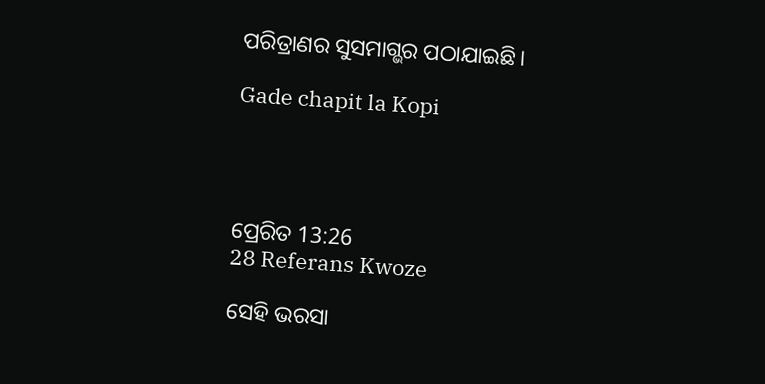ପରିତ୍ରାଣର ସୁସମାଗ୍ଭର ପଠାଯାଇଛି।

Gade chapit la Kopi




ପ୍ରେରିତ 13:26
28 Referans Kwoze

ସେହି ଭରସା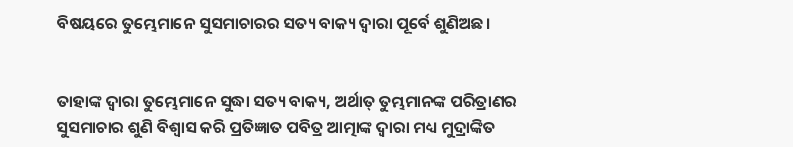ବିଷୟରେ ତୁମ୍ଭେମାନେ ସୁସମାଚାରର ସତ୍ୟ ବାକ୍ୟ ଦ୍ୱାରା ପୂର୍ବେ ଶୁଣିଅଛ।


ତାହାଙ୍କ ଦ୍ୱାରା ତୁମ୍ଭେମାନେ ସୁଦ୍ଧା ସତ୍ୟ ବାକ୍ୟ, ଅର୍ଥାତ୍‍ ତୁମ୍ଭମାନଙ୍କ ପରିତ୍ରାଣର ସୁସମାଚାର ଶୁଣି ବିଶ୍ୱାସ କରି ପ୍ରତିଜ୍ଞାତ ପବିତ୍ର ଆତ୍ମାଙ୍କ ଦ୍ୱାରା ମଧ୍ୟ ମୁଦ୍ରାଙ୍କିତ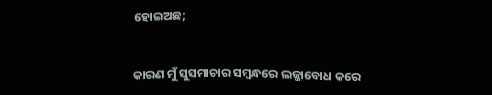ହୋଇଅଛ;


କାରଣ ମୁଁ ସୁସମାଚାର ସମ୍ବନ୍ଧରେ ଲଜ୍ଜାବୋଧ କରେ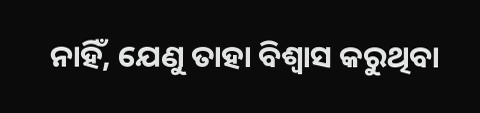ନାହିଁ, ଯେଣୁ ତାହା ବିଶ୍ୱାସ କରୁଥିବା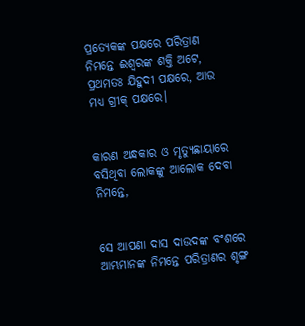ପ୍ରତ୍ୟେକଙ୍କ ପକ୍ଷରେ ପରିତ୍ରାଣ ନିମନ୍ତେ ଈଶ୍ବରଙ୍କ ଶକ୍ତି ଅଟେ, ପ୍ରଥମତଃ ଯିହୁଦୀ ପକ୍ଷରେ, ଆଉ ମଧ୍ୟ ଗ୍ରୀକ୍‍ ପକ୍ଷରେ।


କାରଣ ଅନ୍ଧକାର ଓ ମୃତ୍ୟୁଛାୟାରେ ବସିଥିବା ଲୋକଙ୍କୁ ଆଲୋକ ଦେବା ନିମନ୍ତେ,


ସେ ଆପଣା ଦାସ ଦାଉଦଙ୍କ ବଂଶରେ ଆମ୍ଭମାନଙ୍କ ନିମନ୍ତେ ପରିତ୍ରାଣର ଶୃଙ୍ଗ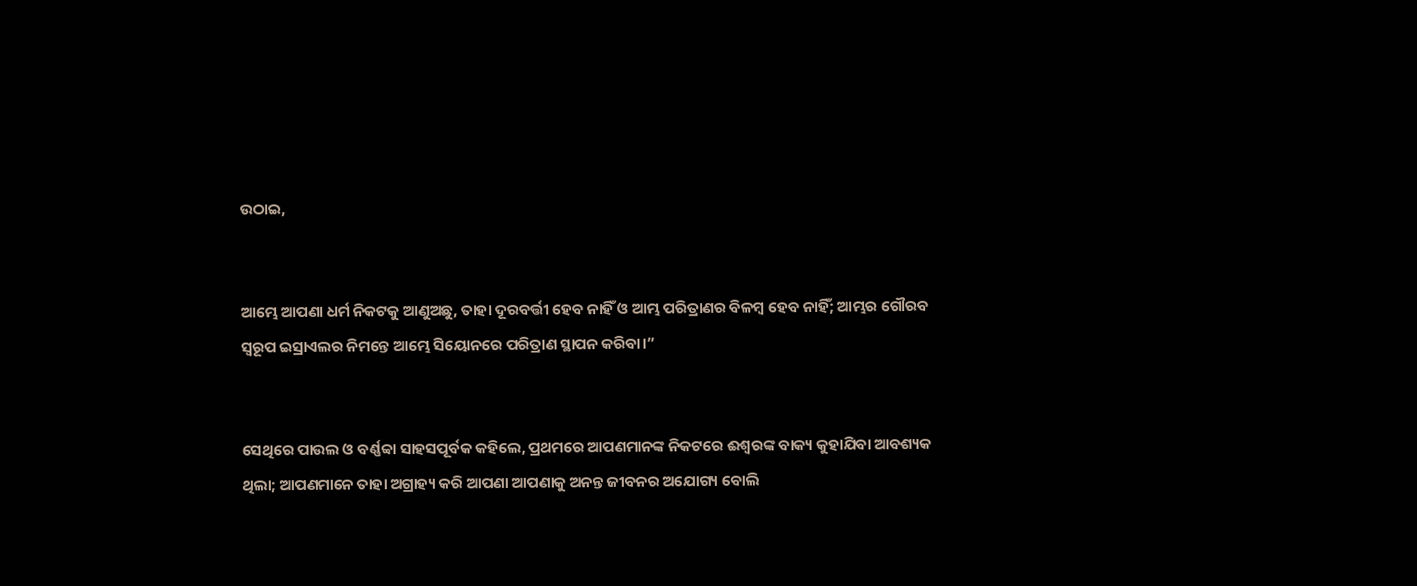ଉଠାଇ,


ଆମ୍ଭେ ଆପଣା ଧର୍ମ ନିକଟକୁ ଆଣୁଅଛୁ, ତାହା ଦୂରବର୍ତ୍ତୀ ହେବ ନାହିଁ ଓ ଆମ୍ଭ ପରିତ୍ରାଣର ବିଳମ୍ବ ହେବ ନାହିଁ; ଆମ୍ଭର ଗୌରବ ସ୍ୱରୂପ ଇସ୍ରାଏଲର ନିମନ୍ତେ ଆମ୍ଭେ ସିୟୋନରେ ପରିତ୍ରାଣ ସ୍ଥାପନ କରିବା।”


ସେଥିରେ ପାଉଲ ଓ ବର୍ଣ୍ଣବ୍ବା ସାହସପୂର୍ବକ କହିଲେ, ପ୍ରଥମରେ ଆପଣମାନଙ୍କ ନିକଟରେ ଈଶ୍ବରଙ୍କ ବାକ୍ୟ କୁହାଯିବା ଆବଶ୍ୟକ ଥିଲା; ଆପଣମାନେ ତାହା ଅଗ୍ରାହ୍ୟ କରି ଆପଣା ଆପଣାକୁ ଅନନ୍ତ ଜୀବନର ଅଯୋଗ୍ୟ ବୋଲି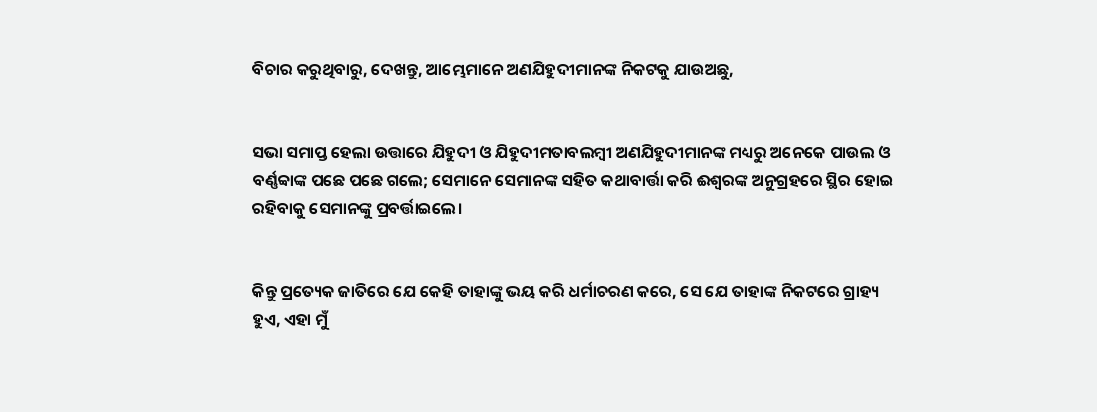ବିଚାର କରୁଥିବାରୁ, ଦେଖନ୍ତୁ, ଆମ୍ଭେମାନେ ଅଣଯିହୁଦୀମାନଙ୍କ ନିକଟକୁ ଯାଉଅଛୁ,


ସଭା ସମାପ୍ତ ହେଲା ଉତ୍ତାରେ ଯିହୁଦୀ ଓ ଯିହୁଦୀମତାବଲମ୍ବୀ ଅଣଯିହୁଦୀମାନଙ୍କ ମଧ୍ୟରୁ ଅନେକେ ପାଉଲ ଓ ବର୍ଣ୍ଣବ୍ବାଙ୍କ ପଛେ ପଛେ ଗଲେ; ସେମାନେ ସେମାନଙ୍କ ସହିତ କଥାବାର୍ତ୍ତା କରି ଈଶ୍ବରଙ୍କ ଅନୁଗ୍ରହରେ ସ୍ଥିର ହୋଇ ରହିବାକୁ ସେମାନଙ୍କୁ ପ୍ରବର୍ତ୍ତାଇଲେ।


କିନ୍ତୁ ପ୍ରତ୍ୟେକ ଜାତିରେ ଯେ କେହି ତାହାଙ୍କୁ ଭୟ କରି ଧର୍ମାଚରଣ କରେ, ସେ ଯେ ତାହାଙ୍କ ନିକଟରେ ଗ୍ରାହ୍ୟ ହୁଏ, ଏହା ମୁଁ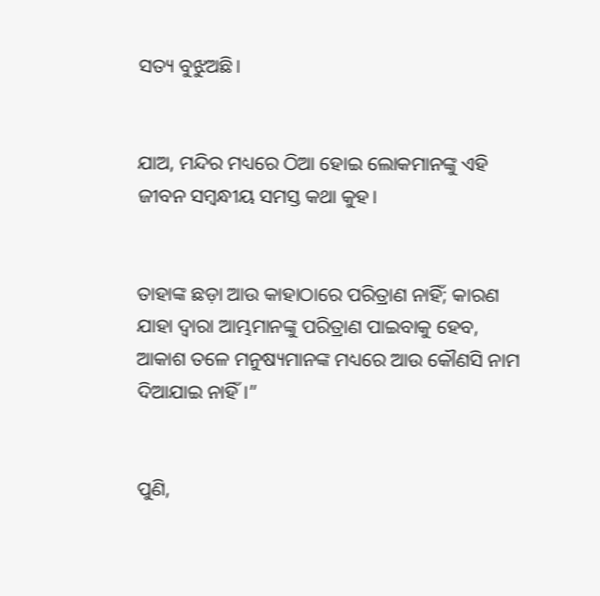ସତ୍ୟ ବୁଝୁଅଛି।


ଯାଅ, ମନ୍ଦିର ମଧ୍ୟରେ ଠିଆ ହୋଇ ଲୋକମାନଙ୍କୁ ଏହି ଜୀବନ ସମ୍ବନ୍ଧୀୟ ସମସ୍ତ କଥା କୁହ।


ତାହାଙ୍କ ଛଡ଼ା ଆଉ କାହାଠାରେ ପରିତ୍ରାଣ ନାହିଁ; କାରଣ ଯାହା ଦ୍ୱାରା ଆମ୍ଭମାନଙ୍କୁ ପରିତ୍ରାଣ ପାଇବାକୁ ହେବ, ଆକାଶ ତଳେ ମନୁଷ୍ୟମାନଙ୍କ ମଧ୍ୟରେ ଆଉ କୌଣସି ନାମ ଦିଆଯାଇ ନାହିଁ।”


ପୁଣି,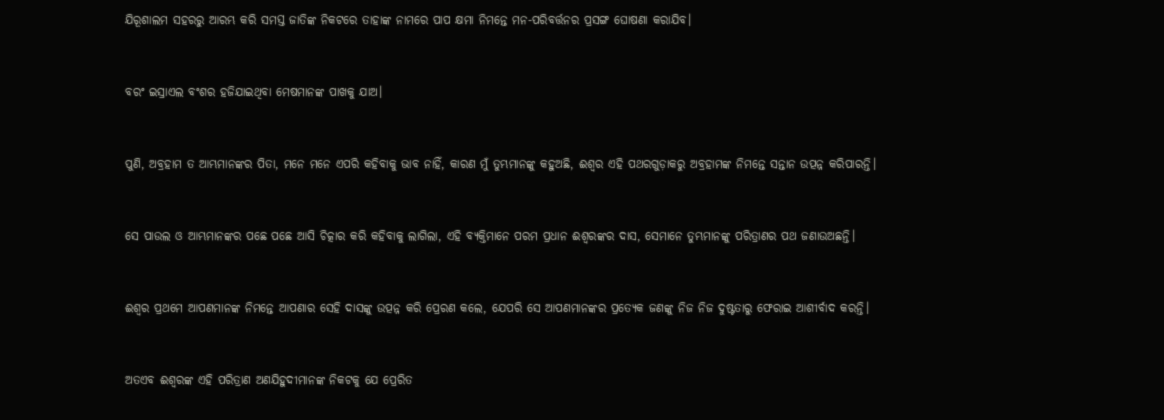ଯିରୂଶାଲମ ସହରରୁ ଆରମ୍ଭ କରି ସମସ୍ତ ଜାତିଙ୍କ ନିକଟରେ ତାହାଙ୍କ ନାମରେ ପାପ କ୍ଷମା ନିମନ୍ତେ ମନ-ପରିବର୍ତ୍ତନର ପ୍ରସଙ୍ଗ ଘୋଷଣା କରାଯିବ।


ବରଂ ଇସ୍ରାଏଲ ବଂଶର ହଜିଯାଇଥିବା ମେଷମାନଙ୍କ ପାଖକୁ ଯାଅ।


ପୁଣି, ଅବ୍ରହାମ ତ ଆମ୍ଭମାନଙ୍କର ପିତା, ମନେ ମନେ ଏପରି କହିବାକୁ ଭାବ ନାହିଁ, କାରଣ ମୁଁ ତୁମ୍ଭମାନଙ୍କୁ କହୁଅଛି, ଈଶ୍ବର ଏହି ପଥରଗୁଡ଼ାକରୁ ଅବ୍ରହାମଙ୍କ ନିମନ୍ତେ ସନ୍ତାନ ଉତ୍ପନ୍ନ କରିପାରନ୍ତି।


ସେ ପାଉଲ ଓ ଆମ୍ଭମାନଙ୍କର ପଛେ ପଛେ ଆସି ଚିତ୍କାର କରି କହିବାକୁ ଲାଗିଲା, ଏହି ବ୍ୟକ୍ତିମାନେ ପରମ ପ୍ରଧାନ ଈଶ୍ବରଙ୍କର ଦାସ, ସେମାନେ ତୁମ୍ଭମାନଙ୍କୁ ପରିତ୍ରାଣର ପଥ ଜଣାଉଅଛନ୍ତି।


ଈଶ୍ବର ପ୍ରଥମେ ଆପଣମାନଙ୍କ ନିମନ୍ତେ ଆପଣାର ସେହି ଦାସଙ୍କୁ ଉତ୍ପନ୍ନ କରି ପ୍ରେରଣ କଲେ, ଯେପରି ସେ ଆପଣମାନଙ୍କର ପ୍ରତ୍ୟେକ ଜଣଙ୍କୁ ନିଜ ନିଜ ଦୁଷ୍ଟତାରୁ ଫେରାଇ ଆଶୀର୍ବାଦ କରନ୍ତି।


ଅତଏବ ଈଶ୍ବରଙ୍କ ଏହି ପରିତ୍ରାଣ ଅଣଯିହୁଦୀମାନଙ୍କ ନିକଟକୁ ଯେ ପ୍ରେରିତ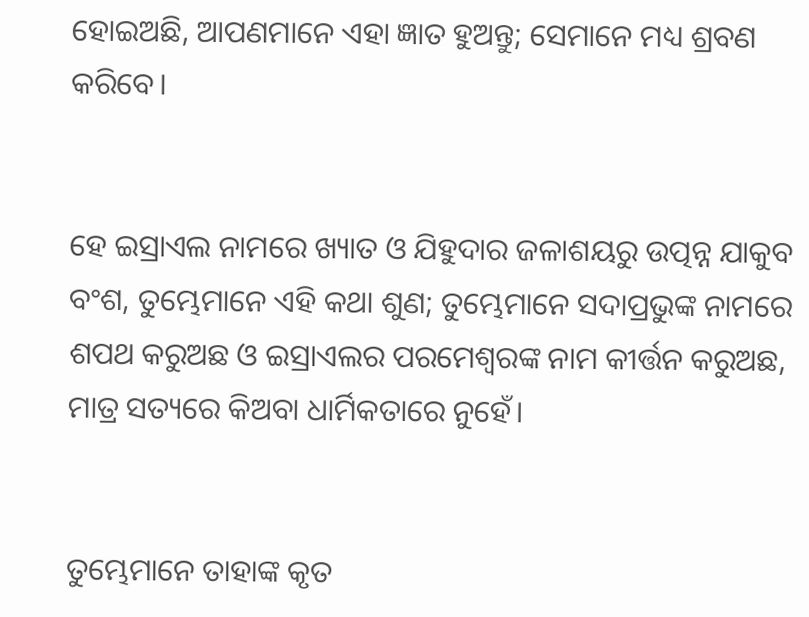ହୋଇଅଛି, ଆପଣମାନେ ଏହା ଜ୍ଞାତ ହୁଅନ୍ତୁ; ସେମାନେ ମଧ୍ୟ ଶ୍ରବଣ କରିବେ।


ହେ ଇସ୍ରାଏଲ ନାମରେ ଖ୍ୟାତ ଓ ଯିହୁଦାର ଜଳାଶୟରୁ ଉତ୍ପନ୍ନ ଯାକୁବ ବଂଶ, ତୁମ୍ଭେମାନେ ଏହି କଥା ଶୁଣ; ତୁମ୍ଭେମାନେ ସଦାପ୍ରଭୁଙ୍କ ନାମରେ ଶପଥ କରୁଅଛ ଓ ଇସ୍ରାଏଲର ପରମେଶ୍ୱରଙ୍କ ନାମ କୀର୍ତ୍ତନ କରୁଅଛ, ମାତ୍ର ସତ୍ୟରେ କିଅବା ଧାର୍ମିକତାରେ ନୁହେଁ।


ତୁମ୍ଭେମାନେ ତାହାଙ୍କ କୃତ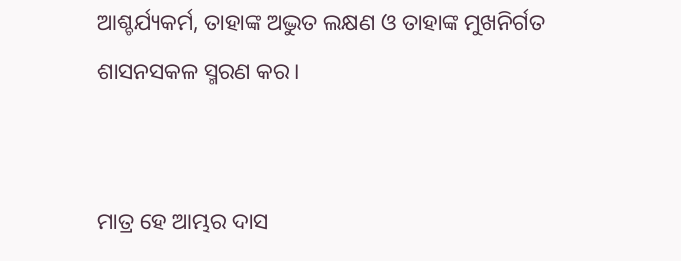ଆଶ୍ଚର୍ଯ୍ୟକର୍ମ, ତାହାଙ୍କ ଅଦ୍ଭୁତ ଲକ୍ଷଣ ଓ ତାହାଙ୍କ ମୁଖନିର୍ଗତ ଶାସନସକଳ ସ୍ମରଣ କର।


ମାତ୍ର ହେ ଆମ୍ଭର ଦାସ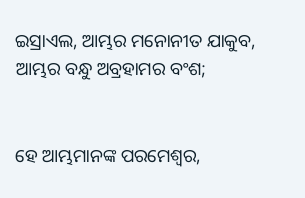ଇସ୍ରାଏଲ, ଆମ୍ଭର ମନୋନୀତ ଯାକୁବ, ଆମ୍ଭର ବନ୍ଧୁ ଅବ୍ରହାମର ବଂଶ;


ହେ ଆମ୍ଭମାନଙ୍କ ପରମେଶ୍ୱର,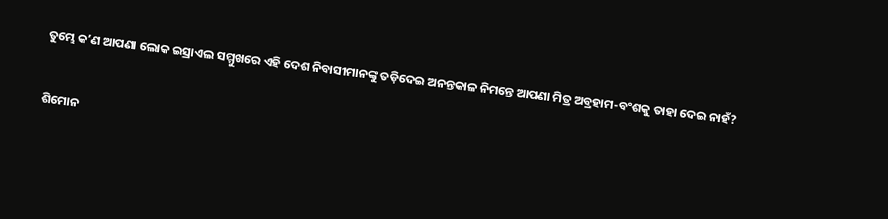ତୁମ୍ଭେ କʼଣ ଆପଣା ଲୋକ ଇସ୍ରାଏଲ ସମ୍ମୁଖରେ ଏହି ଦେଶ ନିବାସୀମାନଙ୍କୁ ତଡ଼ିଦେଇ ଅନନ୍ତକାଳ ନିମନ୍ତେ ଆପଣା ମିତ୍ର ଅବ୍ରହାମ-ବଂଶକୁ ତାହା ଦେଇ ନାହଁ?


ଶିମୋନ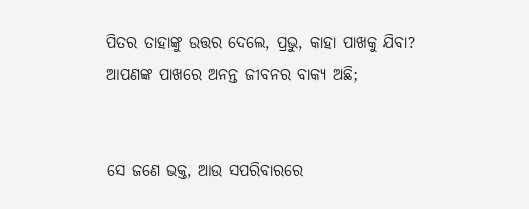ପିତର ତାହାଙ୍କୁ ଉତ୍ତର ଦେଲେ, ପ୍ରଭୁ, କାହା ପାଖକୁ ଯିବା? ଆପଣଙ୍କ ପାଖରେ ଅନନ୍ତ ଜୀବନର ବାକ୍ୟ ଅଛି;


ସେ ଜଣେ ଭକ୍ତ, ଆଉ ସପରିବାରରେ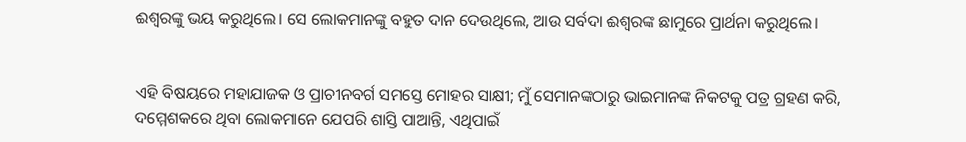ଈଶ୍ବରଙ୍କୁ ଭୟ କରୁଥିଲେ। ସେ ଲୋକମାନଙ୍କୁ ବହୁତ ଦାନ ଦେଉଥିଲେ, ଆଉ ସର୍ବଦା ଈଶ୍ବରଙ୍କ ଛାମୁରେ ପ୍ରାର୍ଥନା କରୁଥିଲେ।


ଏହି ବିଷୟରେ ମହାଯାଜକ ଓ ପ୍ରାଚୀନବର୍ଗ ସମସ୍ତେ ମୋହର ସାକ୍ଷୀ; ମୁଁ ସେମାନଙ୍କଠାରୁ ଭାଇମାନଙ୍କ ନିକଟକୁ ପତ୍ର ଗ୍ରହଣ କରି, ଦମ୍ମେଶକରେ ଥିବା ଲୋକମାନେ ଯେପରି ଶାସ୍ତି ପାଆନ୍ତି, ଏଥିପାଇଁ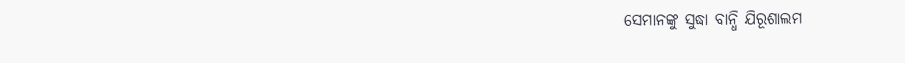ସେମାନଙ୍କୁ ସୁଦ୍ଧା ବାନ୍ଧି ଯିରୂଶାଲମ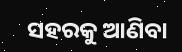ସହରକୁ ଆଣିବା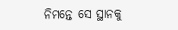ନିମନ୍ତେ ସେ ସ୍ଥାନକୁ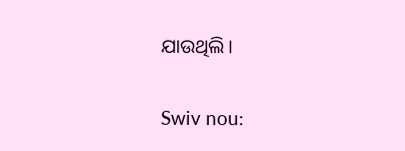ଯାଉଥିଲି।


Swiv nou: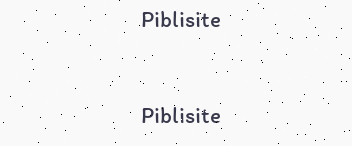Piblisite


Piblisite